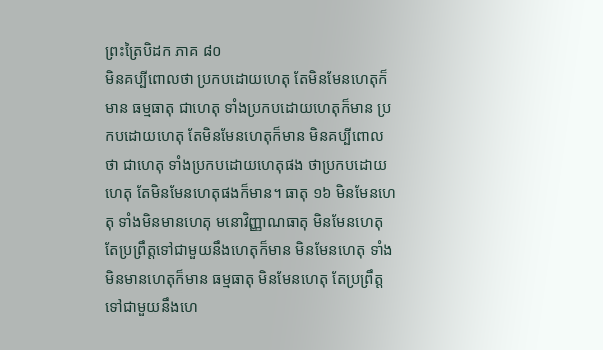ព្រះត្រៃបិដក ភាគ ៨០
មិនគប្បីពោលថា ប្រកបដោយហេតុ តែមិនមែនហេតុក៏មាន ធម្មធាតុ ជាហេតុ ទាំងប្រកបដោយហេតុក៏មាន ប្រកបដោយហេតុ តែមិនមែនហេតុក៏មាន មិនគប្បីពោលថា ជាហេតុ ទាំងប្រកបដោយហេតុផង ថាប្រកបដោយហេតុ តែមិនមែនហេតុផងក៏មាន។ ធាតុ ១៦ មិនមែនហេតុ ទាំងមិនមានហេតុ មនោវិញ្ញាណធាតុ មិនមែនហេតុ តែប្រព្រឹត្តទៅជាមួយនឹងហេតុក៏មាន មិនមែនហេតុ ទាំងមិនមានហេតុក៏មាន ធម្មធាតុ មិនមែនហេតុ តែប្រព្រឹត្តទៅជាមួយនឹងហេ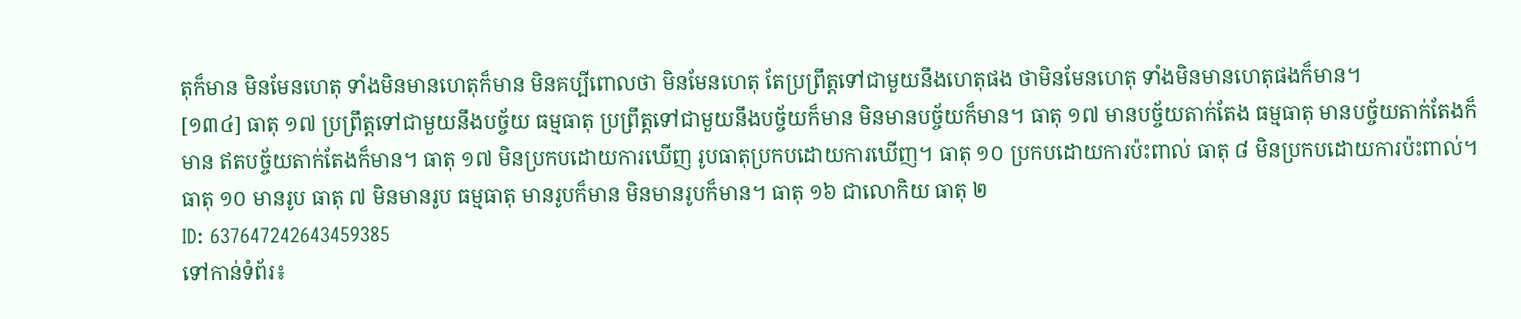តុក៏មាន មិនមែនហេតុ ទាំងមិនមានហេតុក៏មាន មិនគប្បីពោលថា មិនមែនហេតុ តែប្រព្រឹត្តទៅជាមួយនឹងហេតុផង ថាមិនមែនហេតុ ទាំងមិនមានហេតុផងក៏មាន។
[១៣៤] ធាតុ ១៧ ប្រព្រឹត្តទៅជាមួយនឹងបច្ច័យ ធម្មធាតុ ប្រព្រឹត្តទៅជាមួយនឹងបច្ច័យក៏មាន មិនមានបច្ច័យក៏មាន។ ធាតុ ១៧ មានបច្ច័យតាក់តែង ធម្មធាតុ មានបច្ច័យតាក់តែងក៏មាន ឥតបច្ច័យតាក់តែងក៏មាន។ ធាតុ ១៧ មិនប្រកបដោយការឃើញ រូបធាតុប្រកបដោយការឃើញ។ ធាតុ ១០ ប្រកបដោយការប៉ះពាល់ ធាតុ ៨ មិនប្រកបដោយការប៉ះពាល់។ ធាតុ ១០ មានរូប ធាតុ ៧ មិនមានរូប ធម្មធាតុ មានរូបក៏មាន មិនមានរូបក៏មាន។ ធាតុ ១៦ ជាលោកិយ ធាតុ ២
ID: 637647242643459385
ទៅកាន់ទំព័រ៖